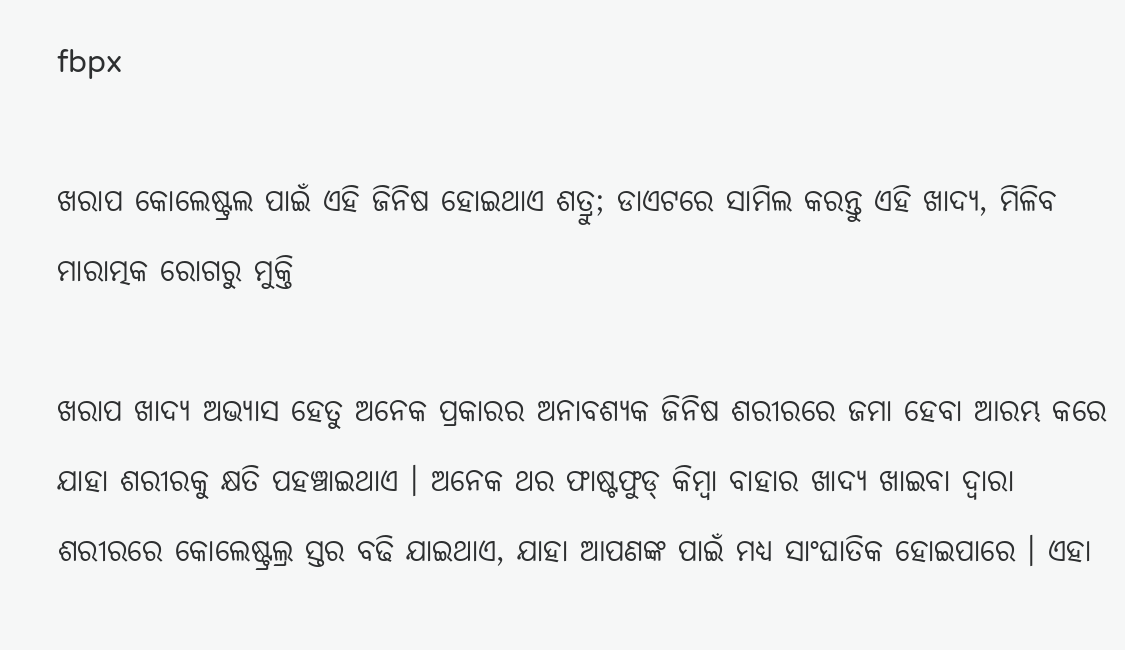fbpx

ଖରାପ କୋଲେଷ୍ଟ୍ରଲ ପାଇଁ ଏହି ଜିନିଷ ହୋଇଥାଏ ଶତ୍ରୁ; ଡାଏଟରେ ସାମିଲ କରନ୍ତୁ ଏହି ଖାଦ୍ୟ, ମିଳିବ ମାରାତ୍ମକ ରୋଗରୁ ମୁକ୍ତି

ଖରାପ ଖାଦ୍ୟ ଅଭ୍ୟାସ ହେତୁ ଅନେକ ପ୍ରକାରର ଅନାବଶ୍ୟକ ଜିନିଷ ଶରୀରରେ ଜମା ହେବା ଆରମ୍ଭ କରେ ଯାହା ଶରୀରକୁ କ୍ଷତି ପହଞ୍ଚାଇଥାଏ । ଅନେକ ଥର ଫାଷ୍ଟଫୁଡ୍ କିମ୍ବା ବାହାର ଖାଦ୍ୟ ଖାଇବା ଦ୍ୱାରା ଶରୀରରେ କୋଲେଷ୍ଟ୍ରଲ୍ର ସ୍ତର ବଢି ଯାଇଥାଏ, ଯାହା ଆପଣଙ୍କ ପାଇଁ ମଧ୍ୟ ସାଂଘାତିକ ହୋଇପାରେ । ଏହା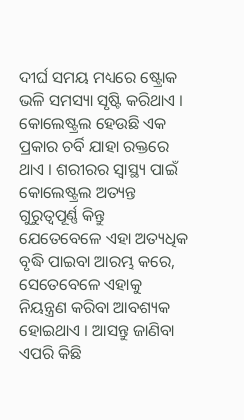ଦୀର୍ଘ ସମୟ ମଧ୍ୟରେ ଷ୍ଟ୍ରୋକ ଭଳି ସମସ୍ୟା ସୃଷ୍ଟି କରିଥାଏ । କୋଲେଷ୍ଟ୍ରଲ ହେଉଛି ଏକ ପ୍ରକାର ଚର୍ବି ଯାହା ରକ୍ତରେ ଥାଏ । ଶରୀରର ସ୍ୱାସ୍ଥ୍ୟ ପାଇଁ କୋଲେଷ୍ଟ୍ରଲ ଅତ୍ୟନ୍ତ ଗୁରୁତ୍ୱପୂର୍ଣ୍ଣ କିନ୍ତୁ ଯେତେବେଳେ ଏହା ଅତ୍ୟଧିକ ବୃଦ୍ଧି ପାଇବା ଆରମ୍ଭ କରେ, ସେତେବେଳେ ଏହାକୁ ନିୟନ୍ତ୍ରଣ କରିବା ଆବଶ୍ୟକ ହୋଇଥାଏ । ଆସନ୍ତୁ ଜାଣିବା ଏପରି କିଛି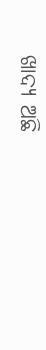ଖାଦ୍ୟ ଅଛି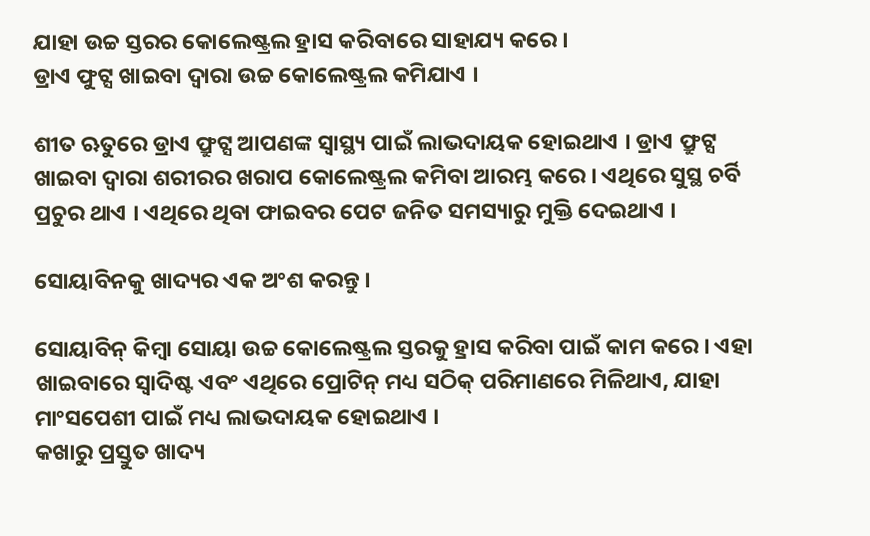ଯାହା ଉଚ୍ଚ ସ୍ତରର କୋଲେଷ୍ଟ୍ରଲ ହ୍ରାସ କରିବାରେ ସାହାଯ୍ୟ କରେ ।
ଡ୍ରାଏ ଫୁଟ୍ସ ଖାଇବା ଦ୍ୱାରା ଉଚ୍ଚ କୋଲେଷ୍ଟ୍ରଲ କମିଯାଏ ।

ଶୀତ ଋତୁରେ ଡ୍ରାଏ ଫ୍ରୁଟ୍ସ ଆପଣଙ୍କ ସ୍ୱାସ୍ଥ୍ୟ ପାଇଁ ଲାଭଦାୟକ ହୋଇଥାଏ । ଡ୍ରାଏ ଫ୍ରୁଟ୍ସ ଖାଇବା ଦ୍ୱାରା ଶରୀରର ଖରାପ କୋଲେଷ୍ଟ୍ରଲ କମିବା ଆରମ୍ଭ କରେ । ଏଥିରେ ସୁସ୍ଥ ଚର୍ବି ପ୍ରଚୁର ଥାଏ । ଏଥିରେ ଥିବା ଫାଇବର ପେଟ ଜନିତ ସମସ୍ୟାରୁ ମୁକ୍ତି ଦେଇଥାଏ ।

ସୋୟାବିନକୁ ଖାଦ୍ୟର ଏକ ଅଂଶ କରନ୍ତୁ ।

ସୋୟାବିନ୍ କିମ୍ବା ସୋୟା ଉଚ୍ଚ କୋଲେଷ୍ଟ୍ରଲ ସ୍ତରକୁ ହ୍ରାସ କରିବା ପାଇଁ କାମ କରେ । ଏହା ଖାଇବାରେ ସ୍ୱାଦିଷ୍ଟ ଏବଂ ଏଥିରେ ପ୍ରୋଟିନ୍ ମଧ୍ୟ ସଠିକ୍ ପରିମାଣରେ ମିଳିଥାଏ, ଯାହା ମାଂସପେଶୀ ପାଇଁ ମଧ୍ୟ ଲାଭଦାୟକ ହୋଇଥାଏ ।
କଖାରୁ ପ୍ରସ୍ତୁତ ଖାଦ୍ୟ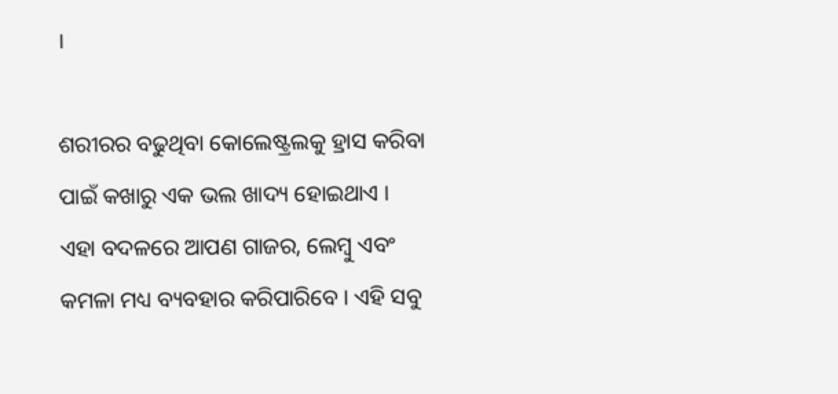।

ଶରୀରର ବଢୁଥିବା କୋଲେଷ୍ଟ୍ରଲକୁ ହ୍ରାସ କରିବା ପାଇଁ କଖାରୁ ଏକ ଭଲ ଖାଦ୍ୟ ହୋଇଥାଏ । ଏହା ବଦଳରେ ଆପଣ ଗାଜର, ଲେମ୍ବୁ ଏବଂ କମଳା ମଧ୍ୟ ବ୍ୟବହାର କରିପାରିବେ । ଏହି ସବୁ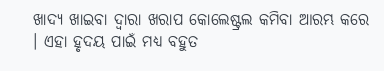ଖାଦ୍ୟ ଖାଇବା ଦ୍ୱାରା ଖରାପ କୋଲେଷ୍ଟ୍ରଲ କମିବା ଆରମ୍ଭ କରେ । ଏହା ହୃଦୟ ପାଇଁ ମଧ୍ୟ ବହୁତ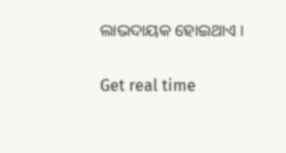ଲାଭଦାୟକ ହୋଇଥାଏ ।

Get real time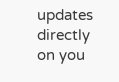updates directly on you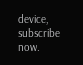device, subscribe now.